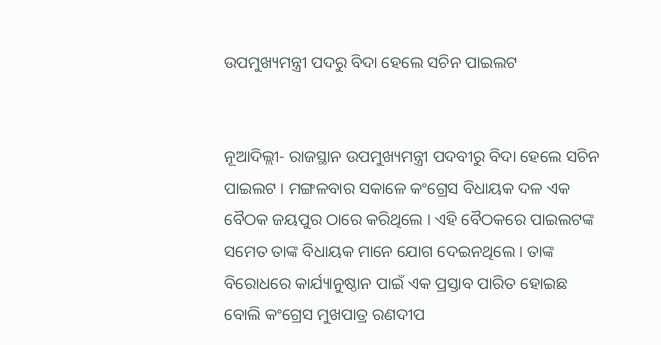ଉପମୁଖ୍ୟମନ୍ତ୍ରୀ ପଦରୁ ବିଦା ହେଲେ ସଚିନ ପାଇଲଟ


ନୂଆଦିଲ୍ଲୀ- ରାଜସ୍ଥାନ ଉପମୁଖ୍ୟମନ୍ତ୍ରୀ ପଦବୀରୁ ବିଦା ହେଲେ ସଚିନ ପାଇଲଟ । ମଙ୍ଗଳବାର ସକାଳେ କଂଗ୍ରେସ ବିଧାୟକ ଦଳ ଏକ ବୈଠକ ଜୟପୁର ଠାରେ କରିଥିଲେ । ଏହି ବୈଠକରେ ପାଇଲଟଙ୍କ ସମେତ ତାଙ୍କ ବିଧାୟକ ମାନେ ଯୋଗ ଦେଇନଥିଲେ । ତାଙ୍କ ବିରୋଧରେ କାର୍ଯ୍ୟାନୁଷ୍ଠାନ ପାଇଁ ଏକ ପ୍ରସ୍ତାବ ପାରିତ ହୋଇଛ ବୋଲି କଂଗ୍ରେସ ମୁଖପାତ୍ର ରଣଦୀପ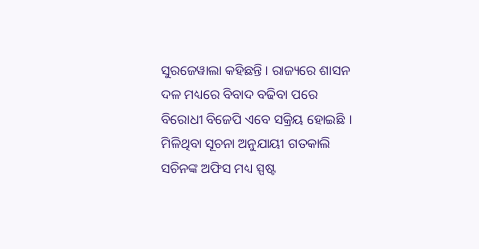ସୁରଜେୱାଲା କହିଛନ୍ତି । ରାଜ୍ୟରେ ଶାସନ ଦଳ ମଧ୍ୟରେ ବିବାଦ ବଢିବା ପରେ ବିରୋଧୀ ବିଜେପି ଏବେ ସକ୍ରିୟ ହୋଇଛି । ମିଳିଥିବା ସୂଚନା ଅନୁଯାୟୀ ଗତକାଲି ସଚିନଙ୍କ ଅଫିସ ମଧ୍ୟ ସ୍ପଷ୍ଟ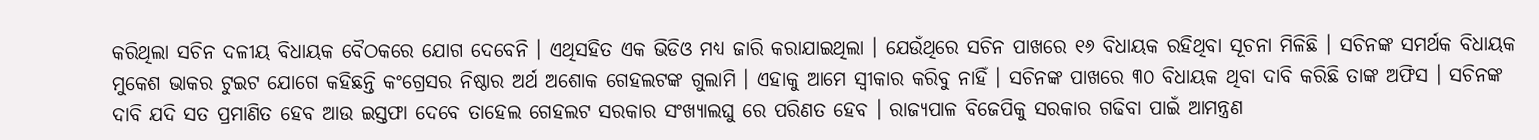କରିଥିଲା ସଚିନ ଦଳୀୟ ବିଧାୟକ ବୈଠକରେ ଯୋଗ ଦେବେନି । ଏଥିସହିତ ଏକ ଭିଡିଓ ମଧ୍ୟ ଜାରି କରାଯାଇଥିଲା । ଯେଉଁଥିରେ ସଚିନ ପାଖରେ ୧୬ ବିଧାୟକ ରହିଥିବା ସୂଚନା ମିଳିଛି । ସଚିନଙ୍କ ସମର୍ଥକ ବିଧାୟକ ମୁକେଶ ଭାକର ଟୁଇଟ ଯୋଗେ କହିଛନ୍ତି କଂଗ୍ରେସର ନିଷ୍ଠାର ଅର୍ଥ ଅଶୋକ ଗେହଲଟଙ୍କ ଗୁଲାମି । ଏହାକୁ ଆମେ ସ୍ୱୀକାର କରିବୁ ନାହିଁ । ସଚିନଙ୍କ ପାଖରେ ୩୦ ବିଧାୟକ ଥିବା ଦାବି କରିଛି ତାଙ୍କ ଅଫିସ । ସଚିନଙ୍କ ଦାବି ଯଦି ସତ ପ୍ରମାଣିତ ହେବ ଆଉ ଇସ୍ତଫା ଦେବେ ତାହେଲ ଗେହଲଟ ସରକାର ସଂଖ୍ୟାଲଘୁ ରେ ପରିଣତ ହେବ । ରାଜ୍ୟପାଳ ବିଜେପିକୁ ସରକାର ଗଢିବା ପାଇଁ ଆମନ୍ତ୍ରଣ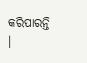କରିପାରନ୍ତି ।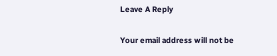Leave A Reply

Your email address will not be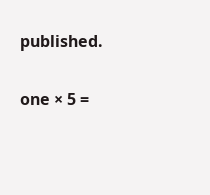published.

one × 5 =